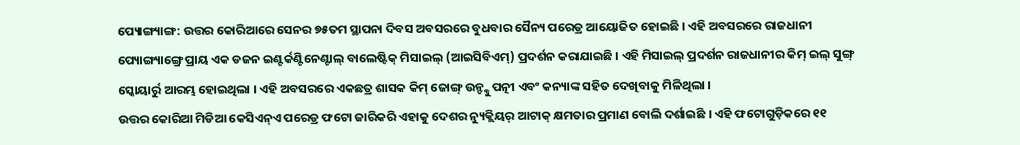ପ୍ୟୋଙ୍ଗ୍ୟାଙ୍ଗ: ଉତ୍ତର କୋରିଆରେ ସେନର ୭୫ତମ ସ୍ଥାପନା ଦିବସ ଅବସରରେ ବୁଧବାର ସୈନ୍ୟ ପରେଡ୍ର ଆୟୋଜିତ ହୋଇଛି । ଏହି ଅବସରରେ ରାଜଧାନୀ ପ୍ୟୋଙ୍ଗ୍ୟାଙ୍ଗ୍ରେ ପ୍ରାୟ ଏକ ଡଜନ ଇଣ୍ଟର୍କଣ୍ଟିନେଣ୍ଟାଲ୍ ବାଲେଷ୍ଟିକ୍ ମିସାଇଲ୍ (ଆଇସିବିଏମ୍) ପ୍ରଦର୍ଶନ କରାଯାଇଛି । ଏହି ମିସାଇଲ୍ ପ୍ରଦର୍ଶନ ରାଜଧାନୀର କିମ୍ ଇଲ୍ ସୁଙ୍ଗ୍ ସ୍କୋୟାର୍ରୁ ଆରମ୍ଭ ହୋଇଥିଲା । ଏହି ଅବସରରେ ଏକଛତ୍ର ଶାସକ କିମ୍ ଜୋଙ୍ଗ୍ ଉନ୍ଙ୍କୁ ପତ୍ନୀ ଏବଂ କନ୍ୟାଙ୍କ ସହିତ ଦେଖିବାକୁ ମିଳିଥିଲା ।
ଉତ୍ତର କୋରିଆ ମିଡିଆ କେସିଏନ୍ଏ ପରେଡ୍ର ଫଟୋ ଜାରିକରି ଏହାକୁ ଦେଶର ନ୍ୟୁକ୍ଲିୟର୍ ଆଟାକ୍ କ୍ଷମତାର ପ୍ରମାଣ ବୋଲି ଦର୍ଶାଇଛି । ଏହି ଫଟୋଗୁଡ଼ିକରେ ୧୧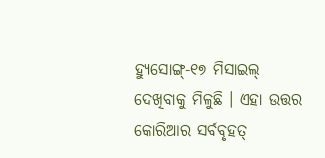ହ୍ୟୁସୋଙ୍ଗ୍-୧୭ ମିସାଇଲ୍ ଦେଖିବାକୁ ମିଳୁଛି । ଏହା ଉତ୍ତର କୋରିଆର ସର୍ବବୃହତ୍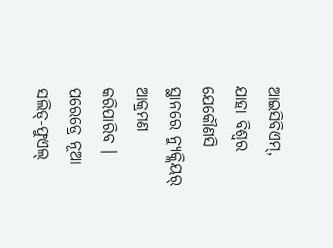ଆଇସିବିଏମ୍, ଯାହା ବିଶ୍ୱର ଯେକୌଣସି ସ୍ଥାନରେ ନ୍ୟୁକ୍ଲିୟର୍ ଆକ୍ରମଣ କରିପାରିବ । ପରେଡ୍ରେ ନୂଆ ସଲିଡ୍-ଫୁଏଲ୍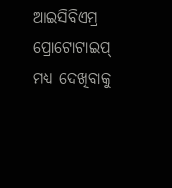ଆଇସିବିଏମ୍ର ପ୍ରୋଟୋଟାଇପ୍ ମଧ୍ୟ ଦେଖିବାକୁ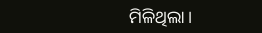ମିଳିଥିଲା ।